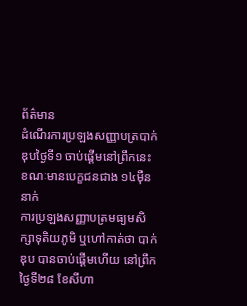ព័ត៌មាន
ដំណើរការប្រឡងសញ្ញាបត្របាក់ឌុបថ្ងៃទី១ ចាប់ផ្តើមនៅព្រឹកនេះ ខណៈមានបេក្ខជនជាង ១៤ម៉ឺននាក់
ការប្រឡងសញ្ញាបត្រមធ្យមសិក្សាទុតិយភូមិ ឬហៅកាត់ថា បាក់ឌុប បានចាប់ផ្តើមហើយ នៅព្រឹកថ្ងៃទី២៨ ខែសីហា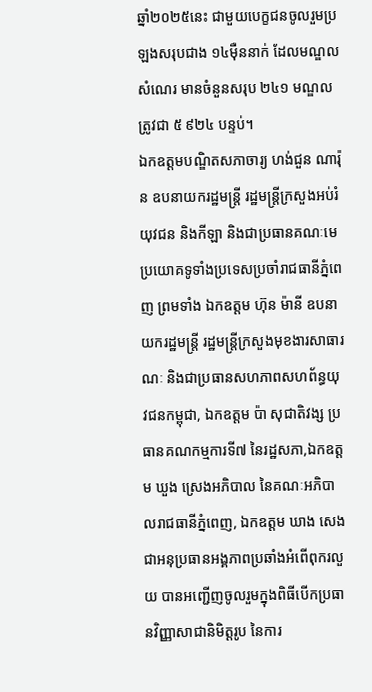ឆ្នាំ២០២៥នេះ ជាមួយបេក្ខជនចូលរួមប្រឡងសរុបជាង ១៤ម៉ឺននាក់ ដែលមណ្ឌលសំណេរ មានចំនួនសរុប ២៤១ មណ្ឌល ត្រូវជា ៥ ៩២៤ បន្ទប់។
ឯកឧត្តមបណ្ឌិតសភាចារ្យ ហង់ជួន ណារ៉ុន ឧបនាយករដ្ឋមន្ត្រី រដ្ឋមន្ត្រីក្រសួងអប់រំ យុវជន និងកីឡា និងជាប្រធានគណៈមេប្រយោគទូទាំងប្រទេសប្រចាំរាជធានីភ្នំពេញ ព្រមទាំង ឯកឧត្តម ហ៊ុន ម៉ានី ឧបនាយករដ្ឋមន្ត្រី រដ្ឋមន្ត្រីក្រសួងមុខងារសាធារណៈ និងជាប្រធានសហភាពសហព័ន្ធយុវជនកម្ពុជា, ឯកឧត្តម ប៉ា សុជាតិវង្ស ប្រធានគណកម្មការទី៧ នៃរដ្ឋសភា,ឯកឧត្តម ឃួង ស្រេងអភិបាល នៃគណៈអភិបាលរាជធានីភ្នំពេញ, ឯកឧត្តម ឃាង សេង ជាអនុប្រធានអង្គភាពប្រឆាំងអំពើពុករលួយ បានអញ្ជើញចូលរួមក្នុងពិធីបើកប្រធានវិញ្ញាសាជានិមិត្តរូប នៃការ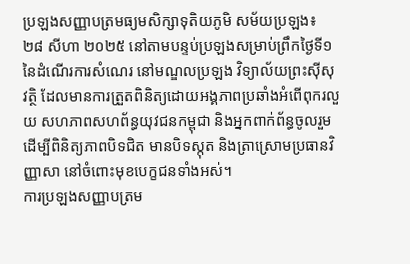ប្រឡងសញ្ញាបត្រមធ្យមសិក្សាទុតិយភូមិ សម័យប្រឡង៖ ២៨ សីហា ២០២៥ នៅតាមបន្ទប់ប្រឡងសម្រាប់ព្រឹកថ្ងៃទី១ នៃដំណើរការសំណេរ នៅមណ្ឌលប្រឡង វិទ្យាល័យព្រះស៊ីសុវត្ថិ ដែលមានការត្រួតពិនិត្យដោយអង្គភាពប្រឆាំងអំពើពុករលួយ សហភាពសហព័ន្ធយុវជនកម្ពុជា និងអ្នកពាក់ព័ន្ធចូលរួម ដើម្បីពិនិត្យភាពបិទជិត មានបិទស្កុត និងត្រាស្រោមប្រធានវិញ្ញាសា នៅចំពោះមុខបេក្ខជនទាំងអស់។
ការប្រឡងសញ្ញាបត្រម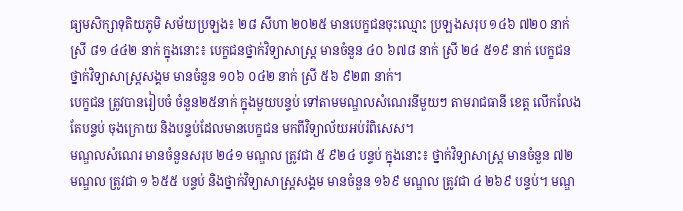ធ្យមសិក្សាទុតិយភូមិ សម័យប្រឡង៖ ២៨ សីហា ២០២៥ មានបេក្ខជនចុះឈ្មោះ ប្រឡងសរុប ១៤៦ ៧២០ នាក់ ស្រី ៨១ ៤៤២ នាក់ ក្នុងនោះ៖ បេក្ខជនថ្នាក់វិទ្យាសាស្ត្រ មានចំនួន ៤០ ៦៧៨ នាក់ ស្រី ២៤ ៥១៩ នាក់ បេក្ខជនថ្នាក់វិទ្យាសាស្ត្រសង្គម មានចំនួន ១០៦ ០៤២ នាក់ ស្រី ៥៦ ៩២៣ នាក់។
បេក្ខជន ត្រូវបានរៀបចំ ចំនួន២៥នាក់ ក្នុងមួយបន្ទប់ ទៅតាមមណ្ឌលសំណេរនីមួយៗ តាមរាជធានី ខេត្ត លើកលែងតែបន្ទប់ ចុងក្រោយ និងបន្ទប់ដែលមានបេក្ខជន មកពីវិទ្យាល័យអប់រំពិសេស។
មណ្ឌលសំណេរ មានចំនួនសរុប ២៤១ មណ្ឌល ត្រូវជា ៥ ៩២៤ បន្ទប់ ក្នុងនោះ៖ ថ្នាក់វិទ្យាសាស្ត្រ មានចំនួន ៧២ មណ្ឌល ត្រូវជា ១ ៦៥៥ បន្ទប់ និងថ្នាក់វិទ្យាសាស្ត្រសង្គម មានចំនួន ១៦៩ មណ្ឌល ត្រូវជា ៤ ២៦៩ បន្ទប់។ មណ្ឌ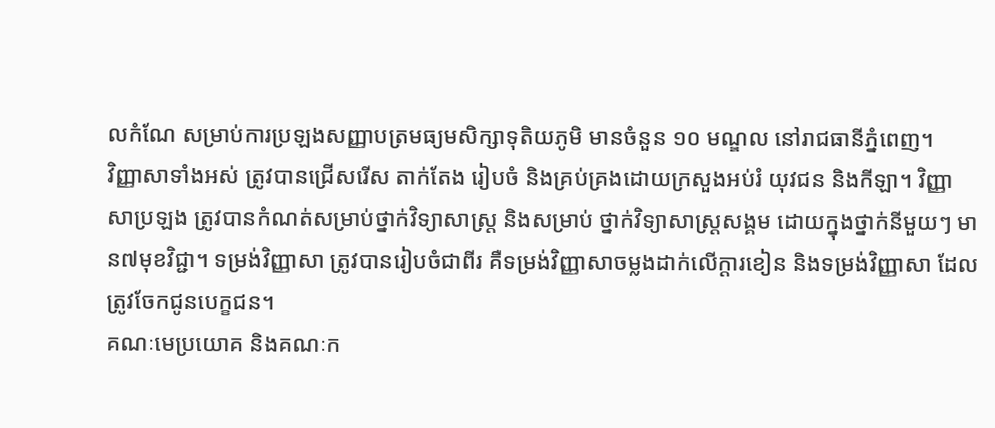លកំណែ សម្រាប់ការប្រឡងសញ្ញាបត្រមធ្យមសិក្សាទុតិយភូមិ មានចំនួន ១០ មណ្ឌល នៅរាជធានីភ្នំពេញ។
វិញ្ញាសាទាំងអស់ ត្រូវបានជ្រើសរើស តាក់តែង រៀបចំ និងគ្រប់គ្រងដោយក្រសួងអប់រំ យុវជន និងកីឡា។ វិញ្ញាសាប្រឡង ត្រូវបានកំណត់សម្រាប់ថ្នាក់វិទ្យាសាស្ត្រ និងសម្រាប់ ថ្នាក់វិទ្យាសាស្ត្រសង្គម ដោយក្នុងថ្នាក់នីមួយៗ មាន៧មុខវិជ្ជា។ ទម្រង់វិញ្ញាសា ត្រូវបានរៀបចំជាពីរ គឺទម្រង់វិញ្ញាសាចម្លងដាក់លើក្តារខៀន និងទម្រង់វិញ្ញាសា ដែលត្រូវចែកជូនបេក្ខជន។
គណៈមេប្រយោគ និងគណៈក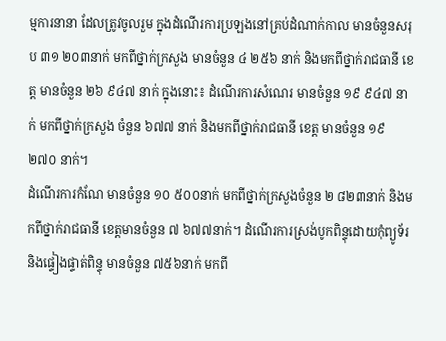ម្មការនានា ដែលត្រូវចូលរួម ក្នុងដំណើរការប្រឡងនៅគ្រប់ដំណាក់កាល មានចំនួនសរុប ៣១ ២០៣នាក់ មកពីថ្នាក់ក្រសួង មានចំនួន ៤ ២៥៦ នាក់ និងមកពីថ្នាក់រាជធានី ខេត្ត មានចំនួន ២៦ ៩៤៧ នាក់ ក្នុងនោះ៖ ដំណើរការសំណេរ មានចំនួន ១៩ ៩៤៧ នាក់ មកពីថ្នាក់ក្រសួង ចំនួន ៦៧៧ នាក់ និងមកពីថ្នាក់រាជធានី ខេត្ត មានចំនួន ១៩ ២៧០ នាក់។
ដំណើរការកំណែ មានចំនួន ១០ ៥០០នាក់ មកពីថ្នាក់ក្រសួងចំនួន ២ ៨២៣នាក់ និងមកពីថ្នាក់រាជធានី ខេត្តមានចំនួន ៧ ៦៧៧នាក់។ ដំណើរការស្រង់បូកពិន្ទុដោយកុំព្យូទ័រ និងផ្ទៀងផ្ទាត់ពិន្ទុ មានចំនួន ៧៥៦នាក់ មកពី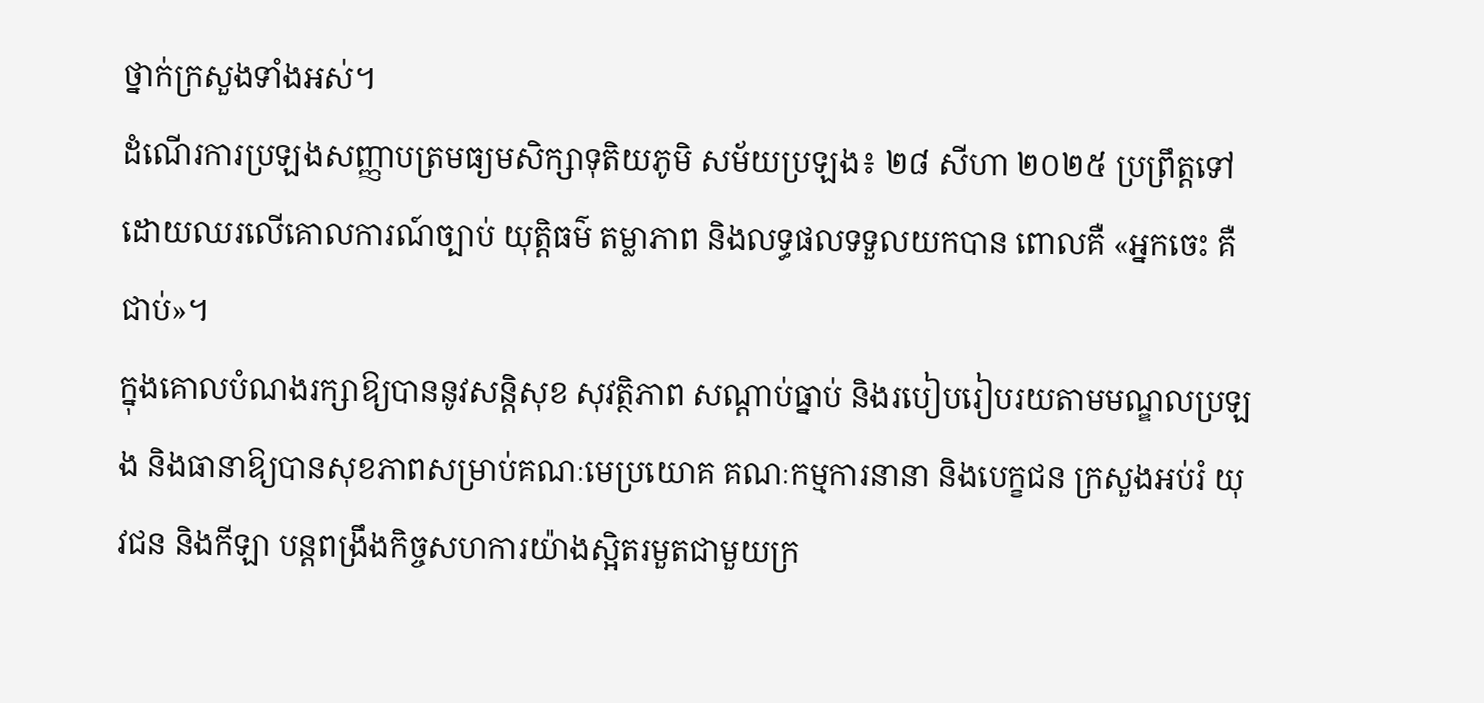ថ្នាក់ក្រសួងទាំងអស់។
ដំណើរការប្រឡងសញ្ញាបត្រមធ្យមសិក្សាទុតិយភូមិ សម័យប្រឡង៖ ២៨ សីហា ២០២៥ ប្រព្រឹត្តទៅដោយឈរលើគោលការណ៍ច្បាប់ យុត្តិធម៌ តម្លាភាព និងលទ្ធផលទទួលយកបាន ពោលគឺ «អ្នកចេះ គឺជាប់»។
ក្នុងគោលបំណងរក្សាឱ្យបាននូវសន្តិសុខ សុវត្ថិភាព សណ្តាប់ធ្នាប់ និងរបៀបរៀបរយតាមមណ្ឌលប្រឡង និងធានាឱ្យបានសុខភាពសម្រាប់គណៈមេប្រយោគ គណៈកម្មការនានា និងបេក្ខជន ក្រសួងអប់រំ យុវជន និងកីឡា បន្តពង្រឹងកិច្ចសហការយ៉ាងស្អិតរមួតជាមួយក្រ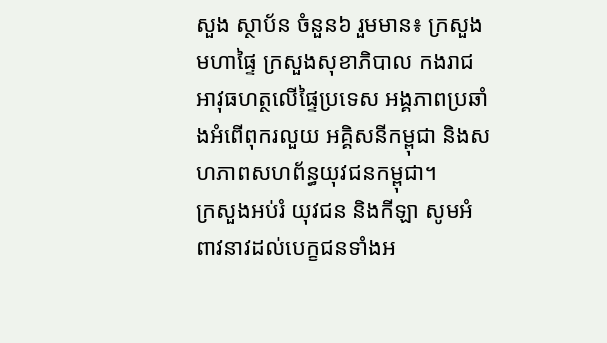សួង ស្ថាប័ន ចំនួន៦ រួមមាន៖ ក្រសួងមហាផ្ទៃ ក្រសួងសុខាភិបាល កងរាជអាវុធហត្ថលើផ្ទៃប្រទេស អង្គភាពប្រឆាំងអំពើពុករលួយ អគ្គិសនីកម្ពុជា និងសហភាពសហព័ន្ធយុវជនកម្ពុជា។
ក្រសួងអប់រំ យុវជន និងកីឡា សូមអំពាវនាវដល់បេក្ខជនទាំងអ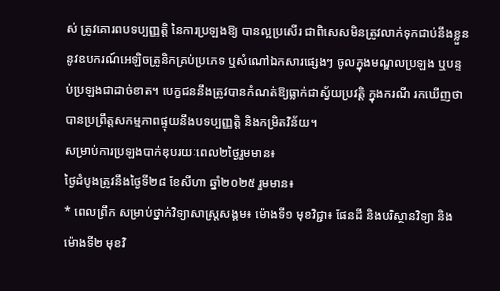ស់ ត្រូវគោរពបទប្បញ្ញត្តិ នៃការប្រឡងឱ្យ បានល្អប្រសើរ ជាពិសេសមិនត្រូវលាក់ទុកជាប់នឹងខ្លួន នូវឧបករណ៍អេឡិចត្រូនិកគ្រប់ប្រភេទ ឬសំណៅឯកសារផ្សេងៗ ចូលក្នុងមណ្ឌលប្រឡង ឬបន្ទប់ប្រឡងជាដាច់ខាត។ បេក្ខជននឹងត្រូវបានកំណត់ឱ្យធ្លាក់ជាស្វ័យប្រវត្តិ ក្នុងករណី រកឃើញថាបានប្រព្រឹត្តសកម្មភាពផ្ទុយនឹងបទប្បញ្ញត្តិ និងកម្រិតវិន័យ។
សម្រាប់ការប្រឡងបាក់ឌុបរយៈពេល២ថ្ងៃរួមមាន៖
ថ្ងៃដំបូងត្រូវនឹងថ្ងៃទី២៨ ខែសីហា ឆ្នាំ២០២៥ រួមមាន៖
* ពេលព្រឹក សម្រាប់ថ្នាក់វិទ្យាសាស្ត្រសង្គម៖ ម៉ោងទី១ មុខវិជ្ជា៖ ផែនដី និងបរិស្ថានវិទ្យា និង ម៉ោងទី២ មុខវិ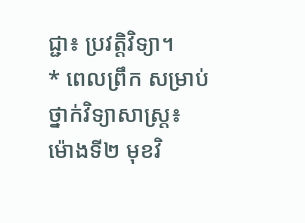ជ្ជា៖ ប្រវត្តិវិទ្យា។
* ពេលព្រឹក សម្រាប់ថ្នាក់វិទ្យាសាស្ត្រ៖ ម៉ោងទី២ មុខវិ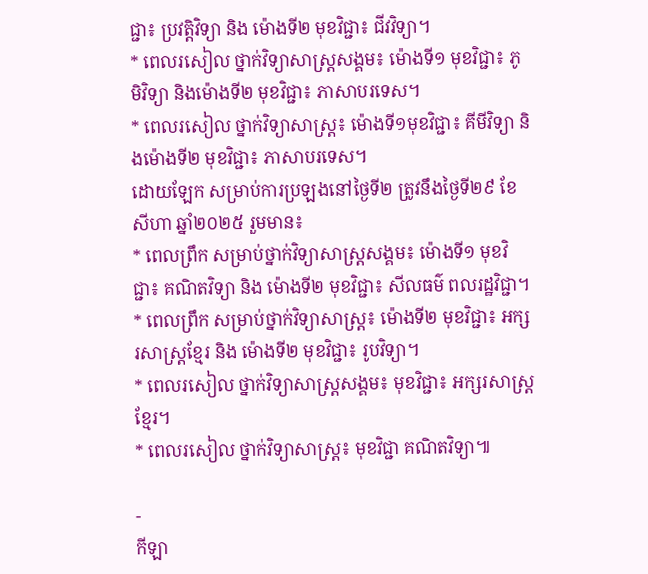ជ្ជា៖ ប្រវត្តិវិទ្យា និង ម៉ោងទី២ មុខវិជ្ជា៖ ជីវវិទ្យា។
* ពេលរសៀល ថ្នាក់វិទ្យាសាស្ត្រសង្គម៖ ម៉ោងទី១ មុខវិជ្ជា៖ ភូមិវិទ្យា និងម៉ោងទី២ មុខវិជ្ជា៖ ភាសាបរទេស។
* ពេលរសៀល ថ្នាក់វិទ្យាសាស្ត្រ៖ ម៉ោងទី១មុខវិជ្ជា៖ គីមីវិទ្យា និងម៉ោងទី២ មុខវិជ្ជា៖ ភាសាបរទេស។
ដោយឡែក សម្រាប់ការប្រឡងនៅថ្ងៃទី២ ត្រូវនឹងថ្ងៃទី២៩ ខែសីហា ឆ្នាំ២០២៥ រួមមាន៖
* ពេលព្រឹក សម្រាប់ថ្នាក់វិទ្យាសាស្ត្រសង្គម៖ ម៉ោងទី១ មុខវិជ្ជា៖ គណិតវិទ្យា និង ម៉ោងទី២ មុខវិជ្ជា៖ សីលធម៌ ពលរដ្ឋវិជ្ជា។
* ពេលព្រឹក សម្រាប់ថ្នាក់វិទ្យាសាស្ត្រ៖ ម៉ោងទី២ មុខវិជ្ជា៖ អក្សរសាស្ត្រខ្មែរ និង ម៉ោងទី២ មុខវិជ្ជា៖ រូបវិទ្យា។
* ពេលរសៀល ថ្នាក់វិទ្យាសាស្ត្រសង្គម៖ មុខវិជ្ជា៖ អក្សរសាស្ត្រខ្មែរ។
* ពេលរសៀល ថ្នាក់វិទ្យាសាស្ត្រ៖ មុខវិជ្ជា គណិតវិទ្យា៕

-
កីឡា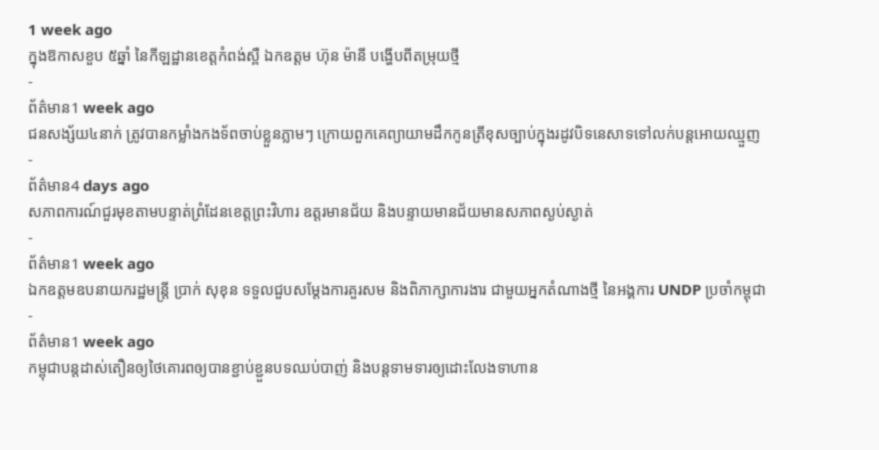1 week ago
ក្នុងឱកាសខួប ៥ឆ្នាំ នៃកីឡដ្ឋានខេត្តកំពង់ស្ពឺ ឯកឧត្តម ហ៊ុន ម៉ានី បង្ហើបពីតម្រុយថ្មី
-
ព័ត៌មាន1 week ago
ជនសង្ស័យ៤នាក់ ត្រូវបានកម្លាំងកងទ័ពចាប់ខ្លួនភ្លាមៗ ក្រោយពួកគេព្យាយាមដឹកកូនត្រីខុសច្បាប់ក្នុងរដូវបិទនេសាទទៅលក់បន្តអោយឈ្មួញ
-
ព័ត៌មាន4 days ago
សភាពការណ៍ជួរមុខតាមបន្ទាត់ព្រំដែនខេត្តព្រះវិហារ ឧត្តរមានជ័យ និងបន្ទាយមានជ័យមានសភាពស្ងប់ស្ងាត់
-
ព័ត៌មាន1 week ago
ឯកឧត្តមឧបនាយករដ្ឋមន្ត្រី ប្រាក់ សុខុន ទទួលជួបសម្តែងការគួរសម និងពិភាក្សាការងារ ជាមួយអ្នកតំណាងថ្មី នៃអង្គការ UNDP ប្រចាំកម្ពុជា
-
ព័ត៌មាន1 week ago
កម្ពុជាបន្តដាស់តឿនឲ្យថៃគោរពឲ្យបានខ្ជាប់ខ្ជួនបទឈប់បាញ់ និងបន្តទាមទារឲ្យដោះលែងទាហាន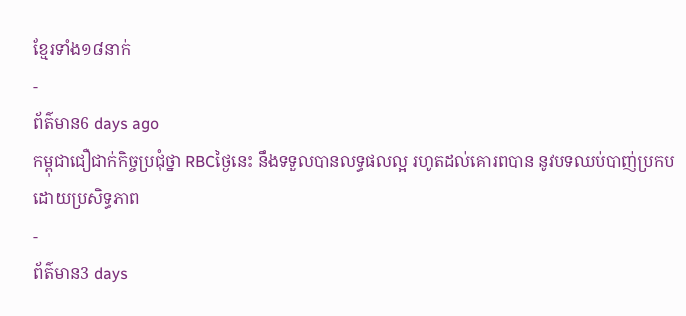ខ្មែរទាំង១៨នាក់
-
ព័ត៌មាន6 days ago
កម្ពុជាជឿជាក់កិច្ចប្រជុំថ្នា RBCថ្ងៃនេះ នឹងទទួលបានលទ្ធផលល្អ រហូតដល់គោរពបាន នូវបទឈប់បាញ់ប្រកបដោយប្រសិទ្ធភាព
-
ព័ត៌មាន3 days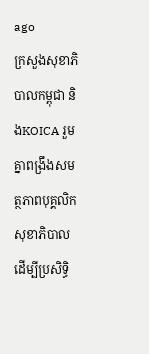ago
ក្រសួងសុខាភិបាលកម្ពុជា និងKOICA រួមគ្នាពង្រឹងសមត្ថភាពបុគ្គលិកសុខាភិបាល ដើម្បីប្រសិទ្ធិ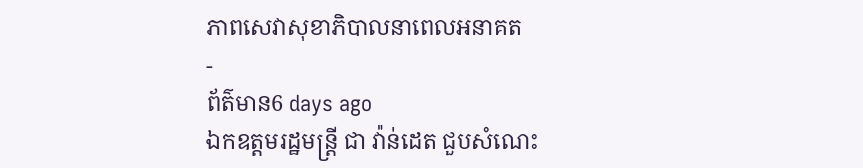ភាពសេវាសុខាភិបាលនាពេលអនាគត
-
ព័ត៌មាន6 days ago
ឯកឧត្តមរដ្ឋមន្រ្តី ជា វ៉ាន់ដេត ជួបសំណេះ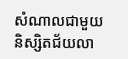សំណាលជាមួយនិស្សិតជ័យលា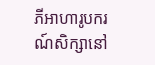ភីអាហារូបករណ៍សិក្សានៅ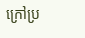ក្រៅប្រ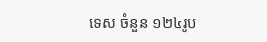ទេស ចំនួន ១២៤រូប